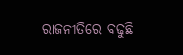ରାଜନୀତିରେ ବଢୁଛି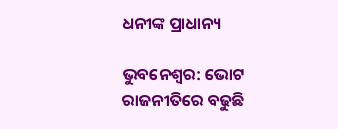ଧନୀଙ୍କ ପ୍ରାଧାନ୍ୟ

ଭୁବନେଶ୍ବର: ଭୋଟ ରାଜନୀତିରେ ବଢୁଛି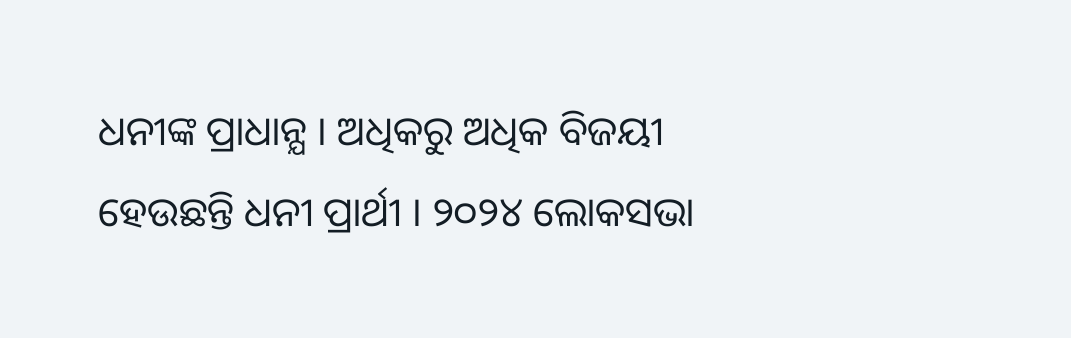ଧନୀଙ୍କ ପ୍ରାଧାନ୍ଯ । ଅଧିକରୁ ଅଧିକ ବିଜୟୀ ହେଉଛନ୍ତି ଧନୀ ପ୍ରାର୍ଥୀ । ୨୦୨୪ ଲୋକସଭା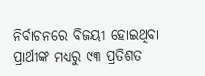ନିର୍ବାଚନରେ ବିଜୟୀ ହୋଇଥିବା ପ୍ରାର୍ଥୀଙ୍କ ମଧ୍ଯରୁ ୯୩ ପ୍ରତିଶତ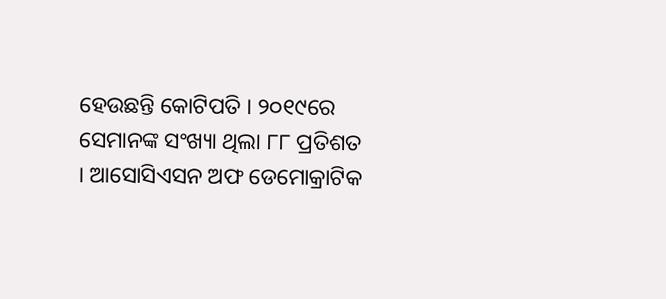ହେଉଛନ୍ତି କୋଟିପତି । ୨୦୧୯ରେ ସେମାନଙ୍କ ସଂଖ୍ୟା ଥିଲା ୮୮ ପ୍ରତିଶତ । ଆସୋସିଏସନ ଅଫ ଡେମୋକ୍ରାଟିକ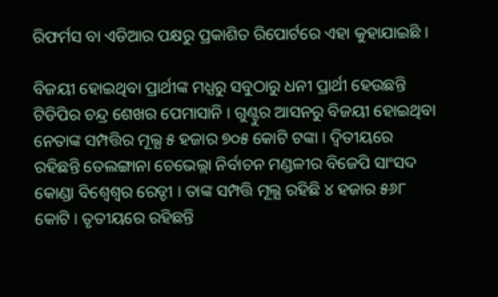ରିଫର୍ମସ ବା ଏଡିଆର ପକ୍ଷରୁ ପ୍ରକାଶିତ ରିପୋର୍ଟରେ ଏହା କୁହାଯାଇଛି ।

ବିଜୟୀ ହୋଇଥିବା ପ୍ରାର୍ଥୀଙ୍କ ମଧ୍ଯରୁ ସବୁଠାରୁ ଧନୀ ପ୍ରାର୍ଥୀ ହେଉଛନ୍ତି ଟିଡିପିର ଚନ୍ଦ୍ର ଶେଖର ପେମାସାନି । ଗୁଣ୍ଟୁର ଆସନରୁ ବିଜୟୀ ହୋଇଥିବା ନେତାଙ୍କ ସମ୍ପତ୍ତିର ମୂଲ୍ଯ ୫ ହଜାର ୭୦୫ କୋଟି ଟଙ୍କା । ଦ୍ବିତୀୟରେ ରହିଛନ୍ତି ତେଲଙ୍ଗାନା ଚେଭେଲ୍ଲା ନିର୍ବାଚନ ମଣ୍ଡଳୀର ବିଜେପି ସାଂସଦ କୋଣ୍ଡା ବିଶ୍ବେଶ୍ବର ରେଡ୍ଡୀ । ତାଙ୍କ ସମ୍ପତ୍ତି ମୂଲ୍ଯ ରହିଛି ୪ ହଜାର ୫୬୮ କୋଟି । ତୃତୀୟରେ ରହିଛନ୍ତି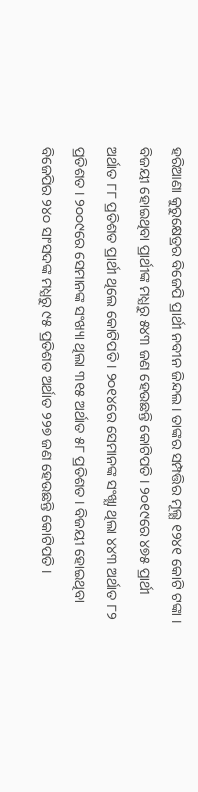ହରିଆଣା କୁରୁକ୍ଷେତ୍ରର ବିଜେପି ପ୍ରାର୍ଥୀ ନବୀନ ଜିନ୍ଦଲ । ତାଙ୍କର ସମ୍ପତ୍ତିର ମୂଲ୍ଯ ୧୨୪୧ କୋଟି ଟଙ୍କା । ବିଜୟୀ ହୋଇଥିବା ପ୍ରାର୍ଥୀଙ୍କ ମଧ୍ଯରୁ ୫୪୩ ଜଣ ହେଉଛନ୍ତି କୋଟିପତି । ୨୦୧୯ରେ ୪୭୫ ପ୍ରାର୍ଥୀ ଅର୍ଥାତ ୮୮ ପ୍ରତିଶତ ପ୍ରାର୍ଥୀ ଥିଲେ କୋଟିପତି । ୨୦୧୪ରେ ସେମାନଙ୍କ ସଂଖ୍ଯା ଥିଲା ୪୪୩ ଅର୍ଥାତ ୮୨ ପ୍ରତିଶତ । ୨୦୦୯ରେ ସେମାନଙ୍କ ସଂଖ୍ୟା ଥିଲା ୩୧୫ ଅର୍ଥାତ ୫୮ ପ୍ରତିଶତ । ବିଜୟୀ ହୋଇଥିବା ବିଜେପିର ୨୪୦ ସାଂସଦଙ୍କ ମଧ୍ଯରୁ ୯୫ ପ୍ରତିଶତ ଅର୍ଥାତ ୨୨୭ ଜଣ ହେଉଛନ୍ତି କୋଟିପତି ।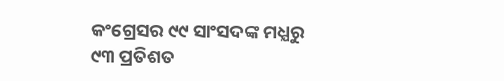କଂଗ୍ରେସର ୯୯ ସାଂସଦଙ୍କ ମଧ୍ଯରୁ ୯୩ ପ୍ରତିଶତ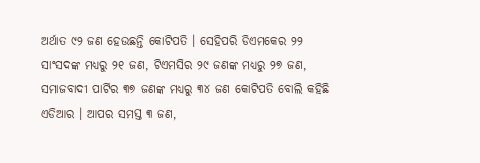ଅର୍ଥାତ ୯୨ ଜଣ ହେଉଛନ୍ତି କୋଟିପତି । ସେହିପରି ଡିଏମକେର ୨୨ ସାଂସଦଙ୍କ ମଧ୍ଯରୁ ୨୧ ଜଣ, ଟିଏମସିର ୨୯ ଜଣଙ୍କ ମଧ୍ଯରୁ ୨୭ ଜଣ, ସମାଜବାଦୀ ପାର୍ଟିର ୩୭ ଜଣଙ୍କ ମଧ୍ଯରୁ ୩୪ ଜଣ କୋଟିପତି ବୋଲି କହିଛି ଏଡିଆର । ଆପର ସମସ୍ତ ୩ ଜଣ,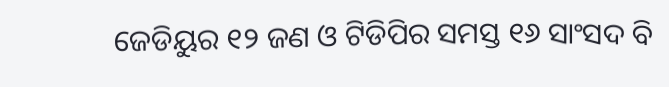ଜେଡିୟୁର ୧୨ ଜଣ ଓ ଟିଡିପିର ସମସ୍ତ ୧୬ ସାଂସଦ ବି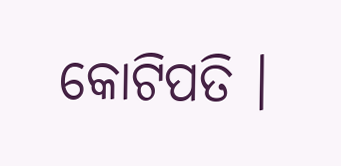କୋଟିପତି ।